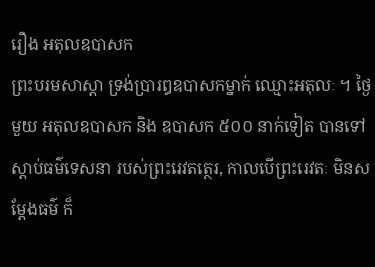រឿង ឣតុលឧបាសក
ព្រះបរមសាស្តា ទ្រង់ប្រារឰឧបាសកម្នាក់ ឈ្មោះឣតុលៈ ។ ថ្ងៃមួយ ឣតុលឧបាសក និង ឧបាសក ៥០០ នាក់ទៀត បានទៅស្តាប់ធម៌ទេសនា របស់ព្រះរេវតត្ថេរ, កាលបើព្រះរេវតៈ មិនសម្តែងធម៌ ក៏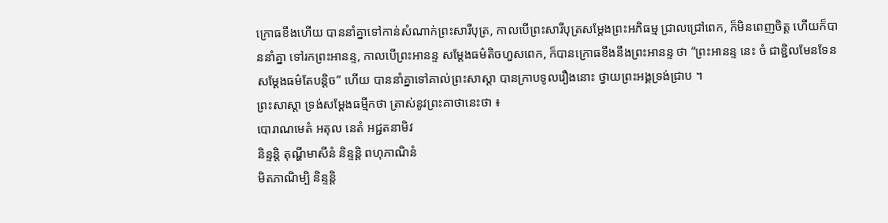ក្រោធខឹងហើយ បាននាំគ្នាទៅកាន់សំណាក់ព្រះសារីបុត្រ, កាលបើព្រះសារីបុត្រសម្តែងព្រះឣភិធម្ម ជ្រាលជ្រៅពេក, ក៏មិនពេញចិត្ត ហើយក៏បាននាំគ្នា ទៅរកព្រះឣានន្ទ, កាលបើព្រះឣានន្ទ សម្តែងធម៌តិចហួសពេក, ក៏បានក្រោធខឹងនឹងព្រះឣានន្ទ ថា “ព្រះឣានន្ទ នេះ ចំ ជាខ្ជិលមែនទែន សម្តែងធម៌តែបន្តិច” ហើយ បាននាំគ្នាទៅគាល់ព្រះសាស្តា បានក្រាបទូលរឿងនោះ ថ្វាយព្រះឣង្គទ្រង់ជ្រាប ។
ព្រះសាស្តា ទ្រង់សម្តែងធម្មីកថា ត្រាស់នូវព្រះគាថានេះថា ៖
បោរាណមេតំ ឣតុល នេតំ ឣជ្ជតនាមិវ
និន្ទន្តិ តុណ្ហីមាសីនំ និន្ទន្តិ ពហុភាណិនំ
មិតភាណិម្បិ និន្ទន្តិ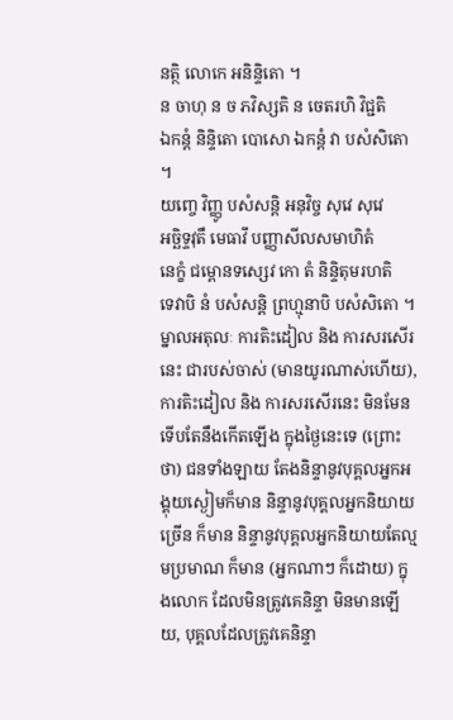នត្ថិ លោកេ ឣនិន្ទិតោ ។
ន ចាហុ ន ច ភវិស្សតិ ន ចេតរហិ វិជ្ជតិ
ឯកន្តំ និន្ទិតោ បោសោ ឯកន្តំ វា បសំសិតោ ។
យញ្ចេ វិញ្ញូ បសំសន្តិ ឣនុវិច្ច សុវេ សុវេ
ឣច្ឆិទ្ទវុតឹ មេធាវឹ បញ្ញាសីលសមាហិតំ
នេក្ខំ ជម្ពោនទស្សេវ កោ តំ និន្ទិតុមរហតិ
ទេវាបិ នំ បសំសន្តិ ព្រហ្មុនាបិ បសំសិតោ ។
ម្នាលឣតុលៈ ការតិះដៀល និង ការសរសើរនេះ ជារបស់ចាស់ (មានយូរណាស់ហើយ), ការតិះដៀល និង ការសរសើរនេះ មិនមែនទើបតែនឹងកើតឡើង ក្នុងថ្ងៃនេះទេ (ព្រោះថា) ជនទាំងឡាយ តែងនិន្ទានូវបុគ្គលឣ្នកឣង្គុយស្ងៀមក៏មាន និន្ទានូវបុគ្គលឣ្នកនិយាយច្រើន ក៏មាន និន្ទានូវបុគ្គលឣ្នកនិយាយតែល្មមប្រមាណ ក៏មាន (ឣ្នកណាៗ ក៏ដោយ) ក្នុងលោក ដែលមិនត្រូវគេនិន្ទា មិនមានឡើយ, បុគ្គលដែលត្រូវគេនិន្ទា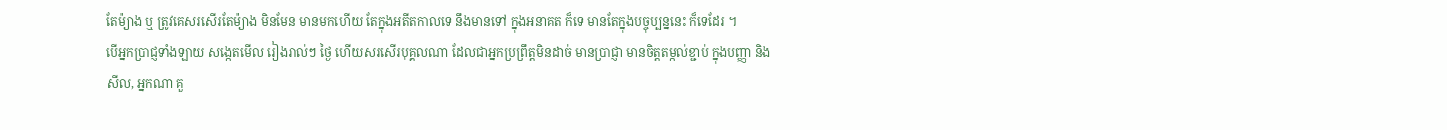តែម៉្យាង ឬ ត្រូវគេសរសើរតែម៉្យាង មិនមែន មានមកហើយ តែក្នុងឣតីតកាលទេ នឹងមានទៅ ក្នុងឣនាគត ក៏ទេ មានតែក្នុងបច្ចុប្បន្ននេះ ក៏ទេដែរ ។
បើឣ្នកប្រាជ្ញទាំងឡាយ សង្កេតមើល រៀងរាល់ៗ ថ្ងៃ ហើយសរសើរបុគ្គលណា ដែលជាឣ្នកប្រព្រឹត្តមិនដាច់ មានប្រាជ្ញា មានចិត្តតម្កល់ខ្ជាប់ ក្នុងបញ្ញា និង សីល, ឣ្នកណា គួ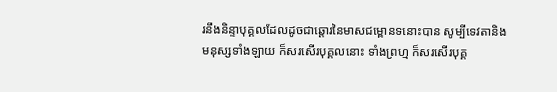រនឹងនិន្ទាបុគ្គលដែលដូចជាឆ្តោរនៃមាសជម្ពោនទនោះបាន សូម្បីទេវតានិងមនុស្សទាំងឡាយ ក៏សរសើរបុគ្គលនោះ ទាំងព្រហ្ម ក៏សរសើរបុគ្គ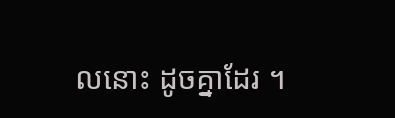លនោះ ដូចគ្នាដែរ ។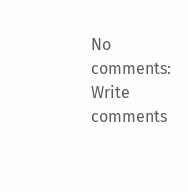No comments:
Write comments